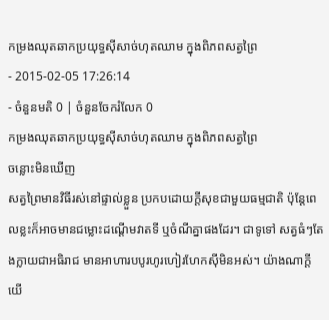កម្រងឈុតឆាកប្រយុទ្ធស៊ីសាច់ហុតឈាម ក្នុងពិភពសត្វព្រៃ
- 2015-02-05 17:26:14
- ចំនួនមតិ 0 | ចំនួនចែករំលែក 0
កម្រងឈុតឆាកប្រយុទ្ធស៊ីសាច់ហុតឈាម ក្នុងពិភពសត្វព្រៃ
ចន្លោះមិនឃើញ
សត្វព្រៃមានវិធីរស់នៅផ្ទាល់ខ្លួន ប្រកបដោយក្ដីសុខជាមួយធម្មជាតិ ប៉ុន្តែពេលខ្លះក៏អាចមានជម្លោះដណ្ដើមវាតទី ឬចំណីគ្នាផងដែរ។ ជាទូទៅ សត្វធំៗតែងក្លាយជាអធិរាជ មានអាហារបបូរហូរហៀរហែកស៊ីមិនអស់។ យ៉ាងណាក្ដី យើ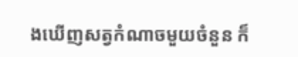ងឃើញសត្វកំណាចមួយចំនួន ក៏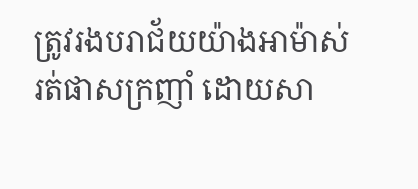ត្រូវរងបរាជ័យយ៉ាងអាម៉ាស់ រត់ផាសក្រញាំ ដោយសា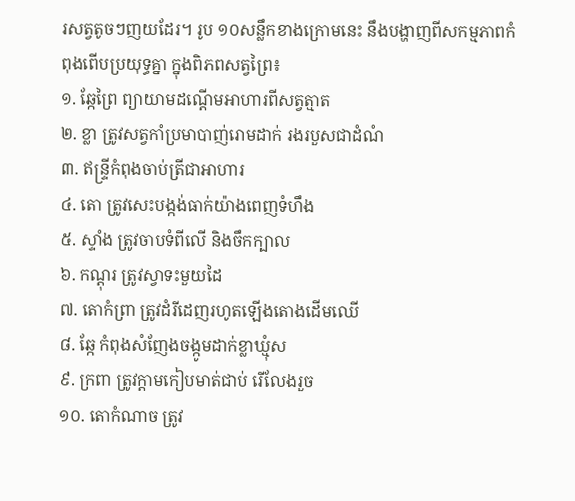រសត្វតូចៗញយដែរ។ រូប ១០សន្លឹកខាងក្រោមនេះ នឹងបង្ហាញពីសកម្មភាពកំពុងពើបប្រយុទ្ធគ្នា ក្នុងពិភពសត្វព្រៃ៖
១. ឆ្កែព្រៃ ព្យាយាមដណ្ដើមអាហារពីសត្វត្មាត
២. ខ្លា ត្រូវសត្វកាំប្រមាបាញ់រោមដាក់ រងរបួសជាដំណំ
៣. ឥន្ទ្រីកំពុងចាប់ត្រីជាអាហារ
៤. តោ ត្រូវសេះបង្កង់ធាក់យ៉ាងពេញទំហឹង
៥. ស្ទាំង ត្រូវចាបទំពីលើ និងចឹកក្បាល
៦. កណ្ដុរ ត្រូវស្វាទះមួយដៃ
៧. តោកំព្រា ត្រូវដំរីដេញរហូតឡើងតោងដើមឈើ
៨. ឆ្កែ កំពុងសំញែងចង្កូមដាក់ខ្លាឃ្មុំស
៩. ក្រពា ត្រូវក្ដាមកៀបមាត់ជាប់ រើលែងរួច
១០. តោកំណាច ត្រូវ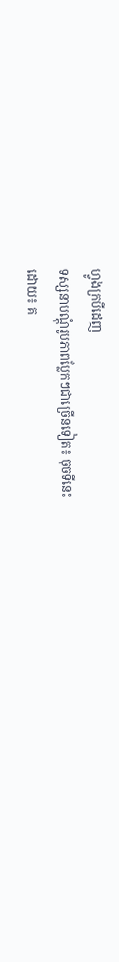ហ្វូងក្របីដេញ
ទស្សនាបណ្តុំរូបភាពប្លែកៗជាច្រើនទៀត៖ ចុចទីនេះ
ដោយ៖ គ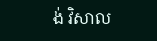ង់ វិសាល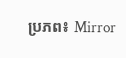ប្រភព៖ Mirror